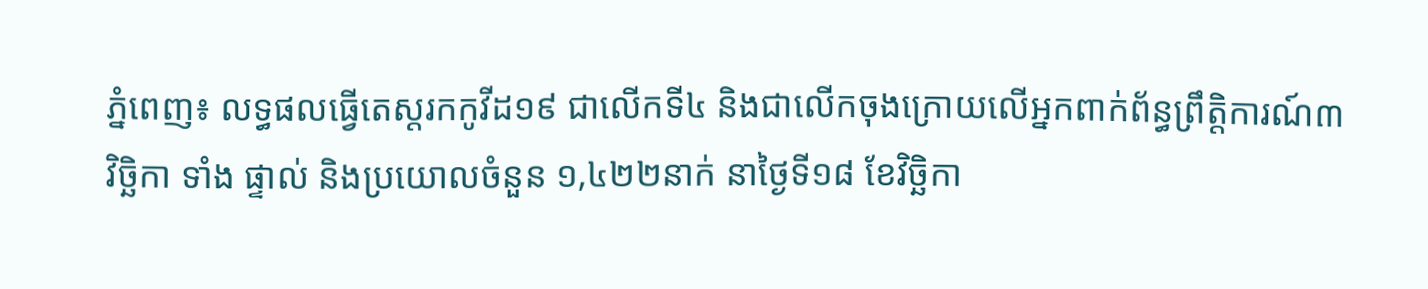ភ្នំពេញ៖ លទ្ធផលធ្វើតេស្តរកកូវីដ១៩ ជាលើកទី៤ និងជាលើកចុងក្រោយលើអ្នកពាក់ព័ន្ធព្រឹត្តិការណ៍៣ វិច្ឆិកា ទាំង ផ្ទាល់ និងប្រយោលចំនួន ១,៤២២នាក់ នាថ្ងៃទី១៨ ខែវិច្ឆិកា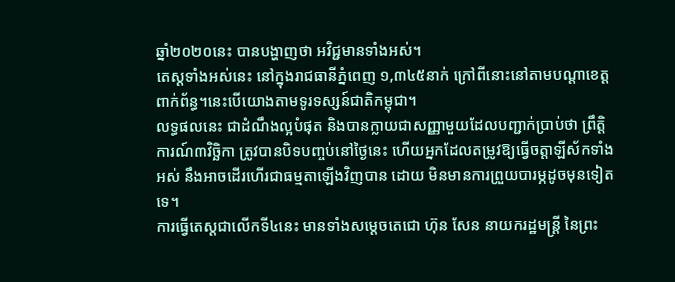ឆ្នាំ២០២០នេះ បានបង្ហាញថា អវិជ្ជមានទាំងអស់។
តេស្តទាំងអស់នេះ នៅក្នុងរាជធានីភ្នំពេញ ១,៣៤៥នាក់ ក្រៅពីនោះនៅតាមបណ្តាខេត្តពាក់ព័ន្ធ។នេះបើយោងតាមទូរទស្សន៍ជាតិកម្ពុជា។
លទ្ធផលនេះ ជាដំណឹងល្អបំផុត និងបានក្លាយជាសញ្ញាមួយដែលបញ្ជាក់ប្រាប់ថា ព្រឹត្តិការណ៍៣វិច្ឆិកា ត្រូវបានបិទបញ្ចប់នៅថ្ងៃនេះ ហើយអ្នកដែលតម្រូវឱ្យធ្វើចត្តាឡីស័កទាំងអស់ នឹងអាចដើរហើរជាធម្មតាឡើងវិញបាន ដោយ មិនមានការព្រួយបារម្ភដូចមុនទៀតទេ។
ការធ្វើតេស្តជាលើកទី៤នេះ មានទាំងសម្តេចតេជោ ហ៊ុន សែន នាយករដ្ឋមន្រ្តី នៃព្រះ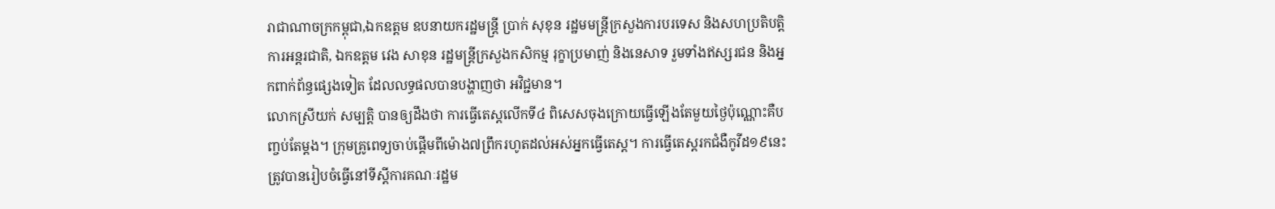រាជាណាចក្រកម្ពុជា,ឯកឧត្តម ឧបនាយករដ្ឋមន្ត្រី ប្រាក់ សុខុន រដ្ឋមមន្រ្តីក្រសួងការបរទេស និងសហប្រតិបត្តិការអន្តរជាតិ, ឯកឧត្តម វេង សាខុន រដ្ឋមន្រ្តីក្រសួងកសិកម្ម រុក្ខាប្រមាញ់ និងនេសាទ រួមទាំងឥស្សរជន និងអ្នកពាក់ព័ន្ធផ្សេងទៀត ដែលលទ្ធផលបានបង្ហាញថា អវិជ្ជមាន។
លោកស្រីយក់ សម្បត្តិ បានឲ្យដឹងថា ការធ្វើតេស្តលើកទី៤ ពិសេសចុងក្រោយធ្វើឡើងតែមួយថ្ងៃប៉ុណ្ណោះគឺបញ្ចប់តែម្តង។ ក្រុមគ្រូពេទ្យចាប់ផ្តើមពីម៉ោង៧ព្រឹករហូតដល់អស់អ្នកធ្វើតេស្ត។ ការធ្វើតេស្តរកជំងឺកូវីដ១៩នេះ ត្រូវបានរៀបចំធ្វើនៅទីស្តីការគណៈរដ្ឋម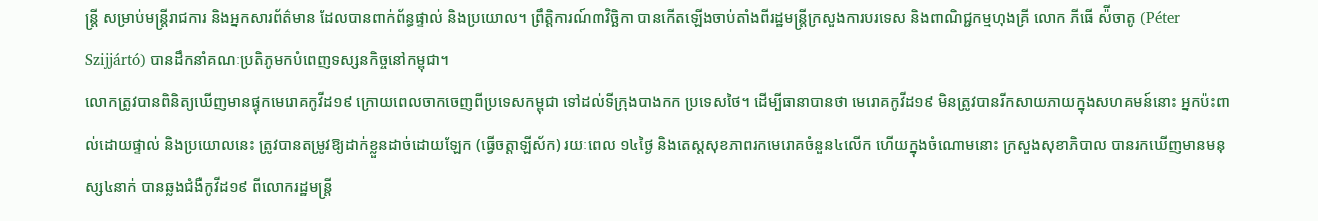ន្ត្រី សម្រាប់មន្ត្រីរាជការ និងអ្នកសារព័ត៌មាន ដែលបានពាក់ព័ន្ធផ្ទាល់ និងប្រយោល។ ព្រឹត្តិការណ៍៣វិច្ឆិកា បានកើតឡើងចាប់តាំងពីរដ្ឋមន្រ្តីក្រសួងការបរទេស និងពាណិជ្ជកម្មហុងគ្រី លោក ភីធើ ស៉ីចាតូ (Péter Szijjártó) បានដឹកនាំគណៈប្រតិភូមកបំពេញទស្សនកិច្ចនៅកម្ពុជា។
លោកត្រូវបានពិនិត្យឃើញមានផ្ទុកមេរោគកូវីដ១៩ ក្រោយពេលចាកចេញពីប្រទេសកម្ពុជា ទៅដល់ទីក្រុងបាងកក ប្រទេសថៃ។ ដើម្បីធានាបានថា មេរោគកូវីដ១៩ មិនត្រូវបានរីកសាយភាយក្នុងសហគមន៍នោះ អ្នកប៉ះពាល់ដោយផ្ទាល់ និងប្រយោលនេះ ត្រូវបានតម្រូវឱ្យដាក់ខ្លួនដាច់ដោយឡែក (ធ្វើចត្តាឡីស័ក) រយៈពេល ១៤ថ្ងៃ និងតេស្តសុខភាពរកមេរោគចំនួន៤លើក ហើយក្នុងចំណោមនោះ ក្រសួងសុខាភិបាល បានរកឃើញមានមនុស្ស៤នាក់ បានឆ្លងជំងឺកូវីដ១៩ ពីលោករដ្ឋមន្រ្តី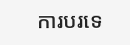ការបរទេ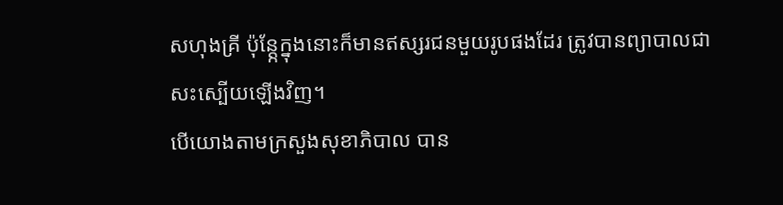សហុងគ្រី ប៉ុន្តែ្កក្នុងនោះក៏មានឥស្សរជនមួយរូបផងដែរ ត្រូវបានព្យាបាលជាសះស្បើយឡើងវិញ។
បើយោងតាមក្រសួងសុខាភិបាល បាន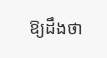ឱ្យដឹងថា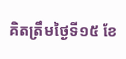គិតត្រឹមថ្ងៃទី១៥ ខែ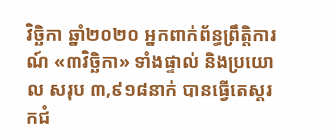វិច្ឆិកា ឆ្នាំ២០២០ អ្នកពាក់ព័ន្ធព្រឹត្តិការណ៍ «៣វិច្ឆិកា» ទាំងផ្ទាល់ និងប្រយោល សរុប ៣,៩១៨នាក់ បានធ្វើតេស្តរកជំ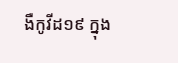ងឺកូវីដ១៩ ក្នុង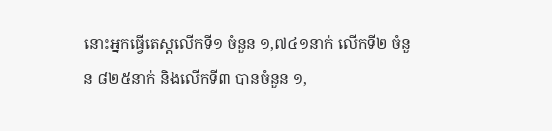នោះអ្នកធ្វើតេស្តលើកទី១ ចំនួន ១,៧៤១នាក់ លើកទី២ ចំនួន ៨២៥នាក់ និងលើកទី៣ បានចំនួន ១,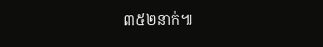៣៥២នាក់៕